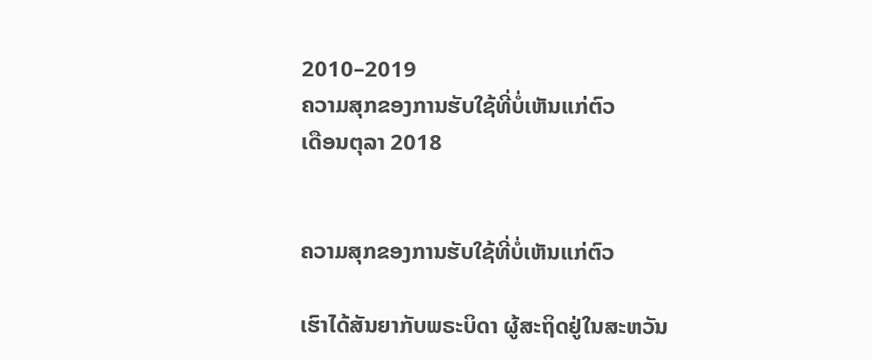2010–2019
ຄວາມສຸກຂອງການຮັບໃຊ້ທີ່ບໍ່ເຫັນແກ່ຕົວ
ເດືອນຕຸລາ 2018


ຄວາມສຸກຂອງການຮັບໃຊ້ທີ່ບໍ່ເຫັນແກ່ຕົວ

ເຮົາໄດ້ສັນຍາກັບພຣະບິດາ ຜູ້ສະຖິດຢູ່ໃນສະຫວັນ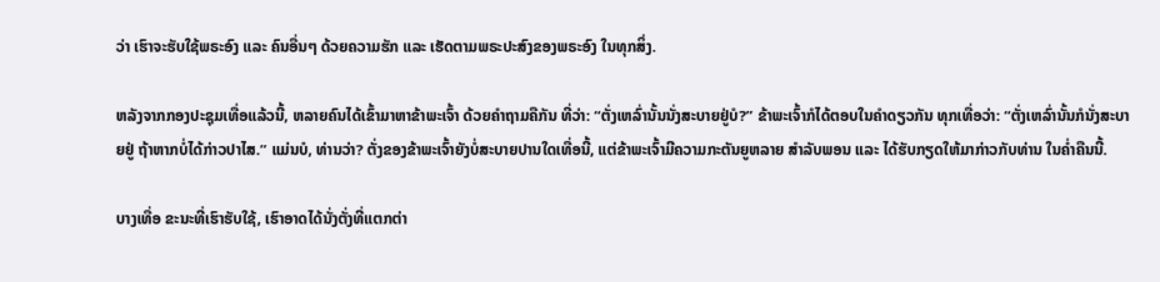ວ່າ ເຮົາຈະຮັບໃຊ້ພຣະອົງ ແລະ ຄົນອື່ນໆ ດ້ວຍຄວາມຮັກ ແລະ ເຮັດຕາມພຣະປະສົງຂອງພຣະອົງ ໃນທຸກສິ່ງ.

ຫລັງຈາກກອງປະຊຸມເທື່ອແລ້ວນີ້, ຫລາຍຄົນໄດ້ເຂົ້າມາຫາຂ້າພະເຈົ້າ ດ້ວຍຄຳຖາມຄືກັນ ທີ່ວ່າ: “ຕັ່ງເຫລົ່ານັ້ນນັ່ງສະບາຍຢູ່ບໍ?” ຂ້າພະເຈົ້າກໍໄດ້ຕອບໃນຄຳດຽວກັນ ທຸກເທື່ອວ່າ: “ຕັ່ງເຫລົ່ານັ້ນກໍນັ່ງສະບາຍຢູ່ ຖ້າຫາກບໍ່ໄດ້ກ່າວປາໄສ.” ແມ່ນບໍ, ທ່ານວ່າ? ຕັ່ງຂອງຂ້າພະເຈົ້າຍັງບໍ່ສະບາຍປານໃດເທື່ອນີ້, ແຕ່ຂ້າພະເຈົ້າມີຄວາມກະຕັນຍູຫລາຍ ສຳລັບພອນ ແລະ ໄດ້ຮັບກຽດໃຫ້ມາກ່າວກັບທ່ານ ໃນຄ່ຳຄືນນີ້.

ບາງເທື່ອ ຂະນະທີ່ເຮົາຮັບໃຊ້, ເຮົາອາດໄດ້ນັ່ງຕັ່ງທີ່ແຕກຕ່າ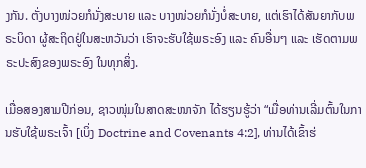ງກັນ. ຕັ່ງບາງໜ່ວຍກໍນັ່ງສະບາຍ ແລະ ບາງໜ່ວຍກໍນັ່ງບໍ່ສະບາຍ, ແຕ່ເຮົາໄດ້ສັນຍາກັບພຣະບິດາ ຜູ້ສະຖິດຢູ່ໃນສະຫວັນວ່າ ເຮົາຈະຮັບໃຊ້ພຣະອົງ ແລະ ຄົນອື່ນໆ ແລະ ເຮັດຕາມພຣະປະສົງຂອງພຣະອົງ ໃນທຸກສິ່ງ.

ເມື່ອສອງສາມປີກ່ອນ, ຊາວໜຸ່ມໃນສາດສະໜາຈັກ ໄດ້ຮຽນຮູ້ວ່າ “ເມື່ອທ່ານເລີ່ມຕົ້ນໃນການຮັບໃຊ້ພຣະເຈົ້າ [ເບິ່ງ Doctrine and Covenants 4:2], ທ່ານໄດ້ເຂົ້າຮ່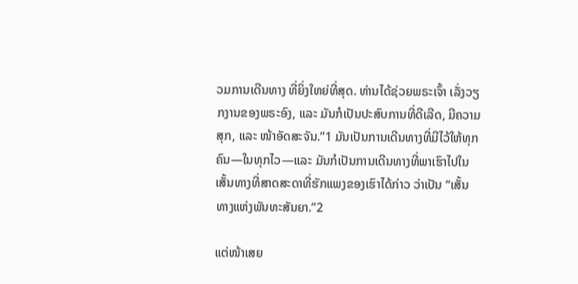ວມການເດີນທາງ ທີ່ຍິ່ງໃຫຍ່ທີ່ສຸດ. ທ່ານໄດ້ຊ່ວຍພຣະເຈົ້າ ເລັ່ງວຽກງານຂອງພຣະອົງ, ແລະ ມັນກໍເປັນປະສົບການທີ່ດີເລີດ, ມີຄວາມສຸກ, ແລະ ໜ້າອັດສະຈັນ.”1 ມັນເປັນການເດີນທາງທີ່ມີໄວ້ໃຫ້ທຸກຄົນ—ໃນທຸກໄວ—ແລະ ມັນກໍເປັນການເດີນທາງທີ່ພາເຮົາໄປໃນເສັ້ນທາງທີ່ສາດສະດາທີ່ຮັກແພງຂອງເຮົາໄດ້ກ່າວ ວ່າເປັນ “ເສັ້ນທາງແຫ່ງພັນທະສັນຍາ.”2

ແຕ່ໜ້າເສຍ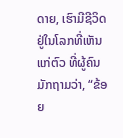ດາຍ, ເຮົາມີຊີວິດຢູ່ໃນໂລກທີ່ເຫັນແກ່ຕົວ ທີ່ຜູ້ຄົນມັກຖາມວ່າ, “ຂ້ອຍ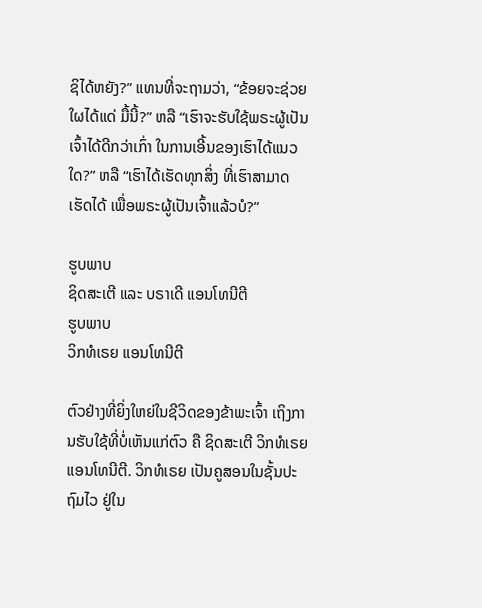ຊິໄດ້ຫຍັງ?” ແທນທີ່ຈະຖາມວ່າ, “ຂ້ອຍຈະຊ່ວຍໃຜໄດ້ແດ່ ມື້ນີ້?” ຫລື “ເຮົາຈະຮັບໃຊ້ພຣະຜູ້ເປັນເຈົ້າໄດ້ດີກວ່າເກົ່າ ໃນການເອີ້ນຂອງເຮົາໄດ້ແນວໃດ?” ຫລື “ເຮົາໄດ້ເຮັດທຸກສິ່ງ ທີ່ເຮົາສາມາດເຮັດໄດ້ ເພື່ອພຣະຜູ້ເປັນເຈົ້າແລ້ວບໍ?”

ຮູບພາບ
ຊິດສະເຕີ ແລະ ບຣາເດີ ແອນໂທນີຕີ
ຮູບພາບ
ວິກທໍເຣຍ ແອນໂທນີຕີ

ຕົວຢ່າງທີ່ຍິ່ງໃຫຍ່ໃນຊີວິດຂອງຂ້າພະເຈົ້າ ເຖິງການຮັບໃຊ້ທີ່ບໍ່ເຫັນແກ່ຕົວ ຄື ຊິດສະເຕີ ວິກທໍເຣຍ ແອນໂທນີຕີ. ວິກທໍເຣຍ ເປັນຄູສອນໃນຊັ້ນປະຖົມໄວ ຢູ່ໃນ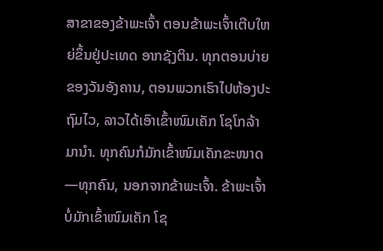ສາຂາຂອງຂ້າພະເຈົ້າ ຕອນຂ້າພະເຈົ້າເຕີບໃຫຍ່ຂຶ້ນຢູ່ປະເທດ ອາກຊັງຕິນ. ທຸກຕອນບ່າຍຂອງວັນອັງຄານ, ຕອນພວກເຮົາໄປຫ້ອງປະຖົມໄວ, ລາວໄດ້ເອົາເຂົ້າໜົມເຄັກ ໂຊໂກລ້າ ມານຳ. ທຸກຄົນກໍມັກເຂົ້າໜົມເຄັກຂະໜາດ—ທຸກຄົນ, ນອກຈາກຂ້າພະເຈົ້າ. ຂ້າພະເຈົ້າບໍ່ມັກເຂົ້າໜົມເຄັກ ໂຊ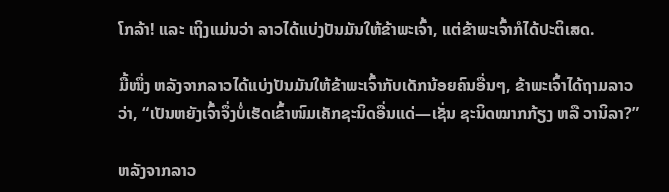ໂກລ້າ! ແລະ ເຖິງແມ່ນວ່າ ລາວໄດ້ແບ່ງປັນມັນໃຫ້ຂ້າພະເຈົ້າ, ແຕ່ຂ້າພະເຈົ້າກໍໄດ້ປະຕິເສດ.

ມື້ໜຶ່ງ ຫລັງຈາກລາວໄດ້ແບ່ງປັນມັນໃຫ້ຂ້າພະເຈົ້າກັບເດັກນ້ອຍຄົນອື່ນໆ, ຂ້າພະເຈົ້າໄດ້ຖາມລາວວ່າ, “ເປັນຫຍັງເຈົ້າຈຶ່ງບໍ່ເຮັດເຂົ້າໜົມເຄັກຊະນິດອື່ນແດ່—ເຊັ່ນ ຊະນິດໝາກກ້ຽງ ຫລື ວານິລາ?”

ຫລັງຈາກລາວ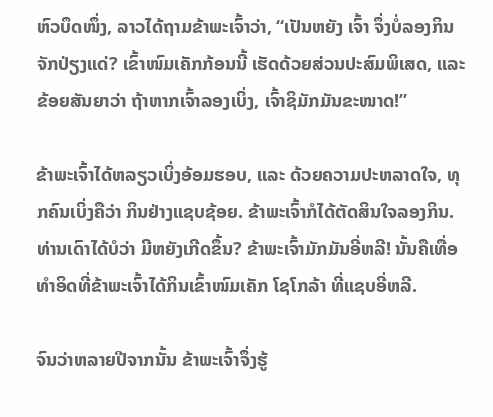ຫົວບຶດໜຶ່ງ, ລາວໄດ້ຖາມຂ້າພະເຈົ້າວ່າ, “ເປັນຫຍັງ ເຈົ້າ ຈຶ່ງບໍ່ລອງກິນຈັກປ່ຽງແດ່? ເຂົ້າໜົມເຄັກກ້ອນນີ້ ເຮັດດ້ວຍສ່ວນປະສົມພິເສດ, ແລະ ຂ້ອຍສັນຍາວ່າ ຖ້າຫາກເຈົ້າລອງເບິ່ງ, ເຈົ້າຊິມັກມັນຂະໜາດ!”

ຂ້າພະເຈົ້າໄດ້ຫລຽວເບິ່ງອ້ອມຮອບ, ແລະ ດ້ວຍຄວາມປະຫລາດໃຈ, ທຸກຄົນເບິ່ງຄືວ່າ ກິນຢ່າງແຊບຊ້ອຍ. ຂ້າພະເຈົ້າກໍໄດ້ຕັດສິນໃຈລອງກິນ. ທ່ານເດົາໄດ້ບໍວ່າ ມີຫຍັງເກີດຂຶ້ນ? ຂ້າພະເຈົ້າມັກມັນອີ່ຫລີ! ນັ້ນຄືເທື່ອທຳອິດທີ່ຂ້າພະເຈົ້າໄດ້ກິນເຂົ້າໜົມເຄັກ ໂຊໂກລ້າ ທີ່ແຊບອີ່ຫລີ.

ຈົນວ່າຫລາຍປີຈາກນັ້ນ ຂ້າພະເຈົ້າຈຶ່ງຮູ້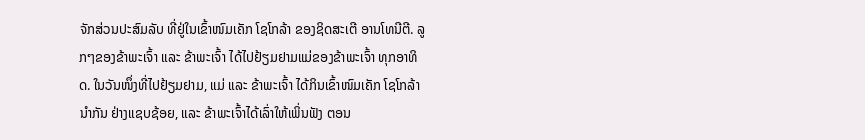ຈັກສ່ວນປະສົມລັບ ທີ່ຢູ່ໃນເຂົ້າໜົມເຄັກ ໂຊໂກລ້າ ຂອງຊິດສະເຕີ ອານໂທນີຕີ. ລູກໆຂອງຂ້າພະເຈົ້າ ແລະ ຂ້າພະເຈົ້າ ໄດ້ໄປຢ້ຽມຢາມແມ່ຂອງຂ້າພະເຈົ້າ ທຸກອາທິດ. ໃນວັນໜຶ່ງທີ່ໄປຢ້ຽມຢາມ, ແມ່ ແລະ ຂ້າພະເຈົ້າ ໄດ້ກິນເຂົ້າໜົມເຄັກ ໂຊໂກລ້າ ນຳກັນ ຢ່າງແຊບຊ້ອຍ, ແລະ ຂ້າພະເຈົ້າໄດ້ເລົ່າໃຫ້ເພິ່ນຟັງ ຕອນ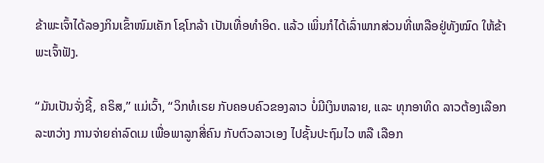ຂ້າພະເຈົ້າໄດ້ລອງກິນເຂົ້າໜົມເຄັກ ໂຊໂກລ້າ ເປັນເທື່ອທຳອິດ. ແລ້ວ ເພິ່ນກໍໄດ້ເລົ່າພາກສ່ວນທີ່ເຫລືອຢູ່ທັງໝົດ ໃຫ້ຂ້າພະເຈົ້າຟັງ.

“ມັນເປັນຈັ່ງຊີ້, ຄຣິສ,” ແມ່ເວົ້າ, “ວິກທໍເຣຍ ກັບຄອບຄົວຂອງລາວ ບໍ່ມີເງິນຫລາຍ, ແລະ ທຸກອາທິດ ລາວຕ້ອງເລືອກລະຫວ່າງ ການຈ່າຍຄ່າລົດເມ ເພື່ອພາລູກສີ່ຄົນ ກັບຕົວລາວເອງ ໄປຊັ້ນປະຖົມໄວ ຫລື ເລືອກ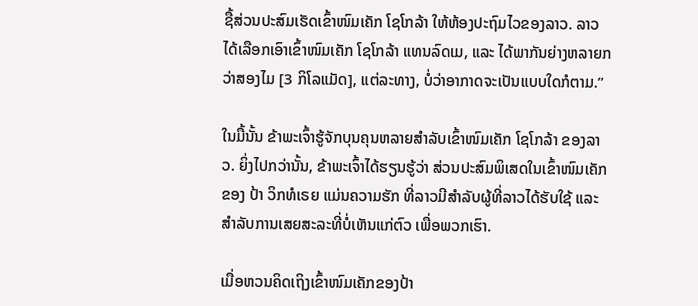ຊື້ສ່ວນປະສົມເຮັດເຂົ້າໜົມເຄັກ ໂຊໂກລ້າ ໃຫ້ຫ້ອງປະຖົມໄວຂອງລາວ. ລາວໄດ້ເລືອກເອົາເຂົ້າໜົມເຄັກ ໂຊໂກລ້າ ແທນລົດເມ, ແລະ ໄດ້ພາກັນຍ່າງຫລາຍກວ່າສອງໄມ [3 ກິໂລແມັດ], ແຕ່ລະທາງ, ບໍ່ວ່າອາກາດຈະເປັນແບບໃດກໍຕາມ.”

ໃນມື້ນັ້ນ ຂ້າພະເຈົ້າຮູ້ຈັກບຸນຄຸນຫລາຍສຳລັບເຂົ້າໜົມເຄັກ ໂຊໂກລ້າ ຂອງລາວ. ຍິ່ງໄປກວ່ານັ້ນ, ຂ້າພະເຈົ້າໄດ້ຮຽນຮູ້ວ່າ ສ່ວນປະສົມພິເສດໃນເຂົ້າໜົມເຄັກຂອງ ປ້າ ວິກທໍເຣຍ ແມ່ນຄວາມຮັກ ທີ່ລາວມີສຳລັບຜູ້ທີ່ລາວໄດ້ຮັບໃຊ້ ແລະ ສຳລັບການເສຍສະລະທີ່ບໍ່ເຫັນແກ່ຕົວ ເພື່ອພວກເຮົາ.

ເມື່ອຫວນຄິດເຖິງເຂົ້າໜົມເຄັກຂອງປ້າ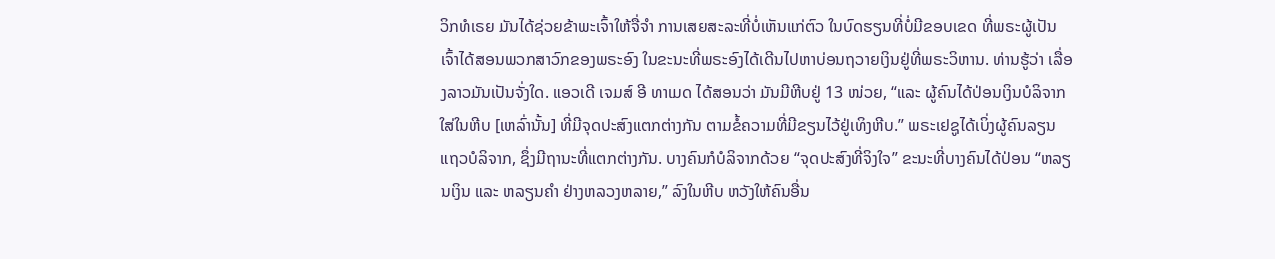ວິກທໍເຣຍ ມັນໄດ້ຊ່ວຍຂ້າພະເຈົ້າໃຫ້ຈື່ຈຳ ການເສຍສະລະທີ່ບໍ່ເຫັນແກ່ຕົວ ໃນບົດຮຽນທີ່ບໍ່ມີຂອບເຂດ ທີ່ພຣະຜູ້ເປັນເຈົ້າໄດ້ສອນພວກສາວົກຂອງພຣະອົງ ໃນຂະນະທີ່ພຣະອົງໄດ້ເດີນໄປຫາບ່ອນຖວາຍເງິນຢູ່ທີ່ພຣະວິຫານ. ທ່ານຮູ້ວ່າ ເລື່ອງລາວມັນເປັນຈັ່ງໃດ. ແອວເດີ ເຈມສ໌ ອີ ທາເມດ ໄດ້ສອນວ່າ ມັນມີຫີບຢູ່ 13 ໜ່ວຍ, “ແລະ ຜູ້ຄົນໄດ້ປ່ອນເງິນບໍລິຈາກໃສ່ໃນຫີບ [ເຫລົ່ານັ້ນ] ທີ່ມີຈຸດປະສົງແຕກຕ່າງກັນ ຕາມຂໍ້ຄວາມທີ່ມີຂຽນໄວ້ຢູ່ເທິງຫີບ.” ພຣະເຢຊູໄດ້ເບິ່ງຜູ້ຄົນລຽນແຖວບໍລິຈາກ, ຊຶ່ງມີຖານະທີ່ແຕກຕ່າງກັນ. ບາງຄົນກໍບໍລິຈາກດ້ວຍ “ຈຸດປະສົງທີ່ຈິງໃຈ” ຂະນະທີ່ບາງຄົນໄດ້ປ່ອນ “ຫລຽນເງິນ ແລະ ຫລຽນຄຳ ຢ່າງຫລວງຫລາຍ,” ລົງໃນຫີບ ຫວັງໃຫ້ຄົນອື່ນ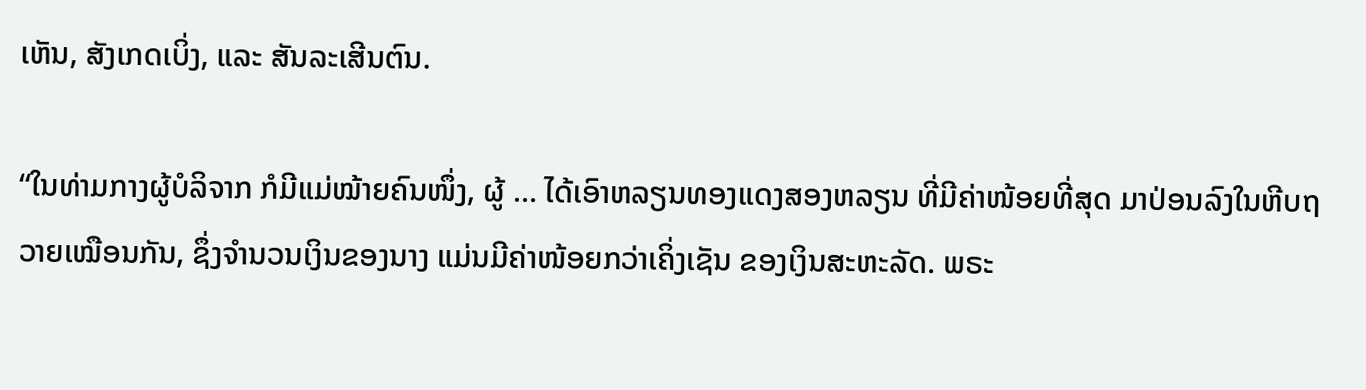ເຫັນ, ສັງເກດເບິ່ງ, ແລະ ສັນລະເສີນຕົນ.

“ໃນທ່າມກາງຜູ້ບໍລິຈາກ ກໍມີແມ່ໝ້າຍຄົນໜຶ່ງ, ຜູ້ … ໄດ້ເອົາຫລຽນທອງແດງສອງຫລຽນ ທີ່ມີຄ່າໜ້ອຍທີ່ສຸດ ມາປ່ອນລົງໃນຫີບຖວາຍເໝືອນກັນ, ຊຶ່ງຈຳນວນເງິນຂອງນາງ ແມ່ນມີຄ່າໜ້ອຍກວ່າເຄິ່ງເຊັນ ຂອງເງິນສະຫະລັດ. ພຣະ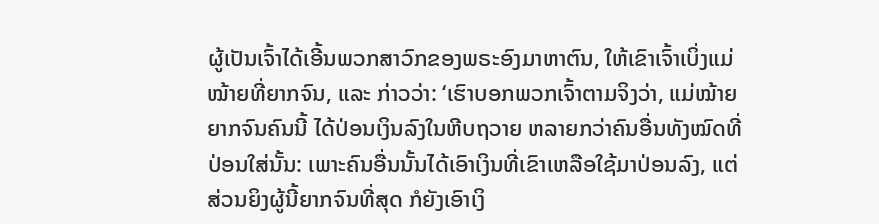ຜູ້ເປັນເຈົ້າໄດ້ເອີ້ນພວກສາວົກຂອງພຣະອົງມາຫາຕົນ, ໃຫ້ເຂົາເຈົ້າເບິ່ງແມ່ໝ້າຍທີ່ຍາກຈົນ, ແລະ ກ່າວວ່າ: ‘ເຮົາບອກພວກເຈົ້າຕາມຈິງວ່າ, ແມ່ໝ້າຍຍາກຈົນຄົນນີ້ ໄດ້ປ່ອນເງິນລົງໃນຫີບຖວາຍ ຫລາຍກວ່າຄົນອື່ນທັງໝົດທີ່ປ່ອນໃສ່ນັ້ນ: ເພາະຄົນອື່ນນັ້ນໄດ້ເອົາເງິນທີ່ເຂົາເຫລືອໃຊ້ມາປ່ອນລົງ, ແຕ່ສ່ວນຍິງຜູ້ນີ້ຍາກຈົນທີ່ສຸດ ກໍຍັງເອົາເງິ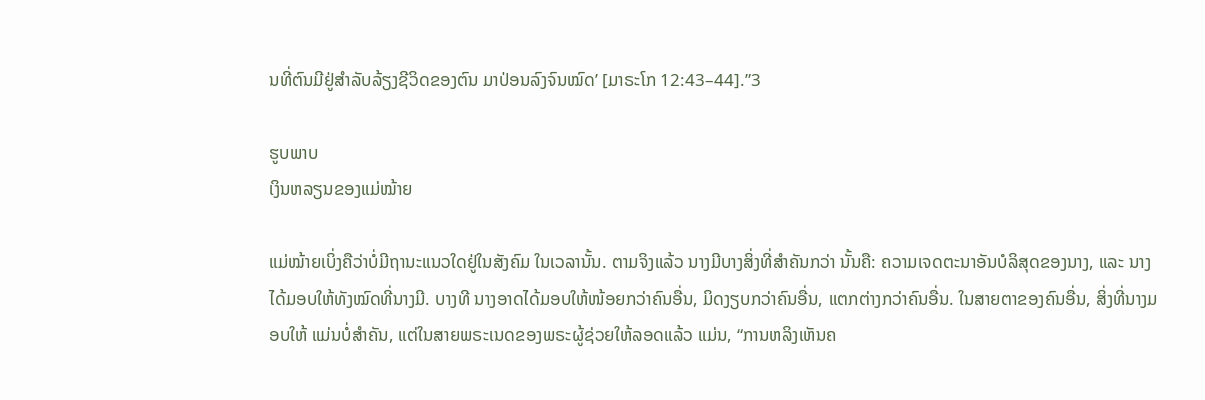ນທີ່ຕົນມີຢູ່ສຳລັບລ້ຽງຊີວິດຂອງຕົນ ມາປ່ອນລົງຈົນໝົດ’ [ມາຣະໂກ 12:43–44].”3

ຮູບພາບ
ເງິນຫລຽນຂອງແມ່ໝ້າຍ

ແມ່ໝ້າຍເບິ່ງຄືວ່າບໍ່ມີຖານະແນວໃດຢູ່ໃນສັງຄົມ ໃນເວລານັ້ນ. ຕາມຈິງແລ້ວ ນາງມີບາງສິ່ງທີ່ສຳຄັນກວ່າ ນັ້ນຄື: ຄວາມເຈດຕະນາອັນບໍລິສຸດຂອງນາງ, ແລະ ນາງໄດ້ມອບໃຫ້ທັງໝົດທີ່ນາງມີ. ບາງທີ ນາງອາດໄດ້ມອບໃຫ້ໜ້ອຍກວ່າຄົນອື່ນ, ມິດງຽບກວ່າຄົນອື່ນ, ແຕກຕ່າງກວ່າຄົນອື່ນ. ໃນສາຍຕາຂອງຄົນອື່ນ, ສິ່ງທີ່ນາງມອບໃຫ້ ແມ່ນບໍ່ສຳຄັນ, ແຕ່ໃນສາຍພຣະເນດຂອງພຣະຜູ້ຊ່ວຍໃຫ້ລອດແລ້ວ ແມ່ນ, “ການຫລິງເຫັນຄ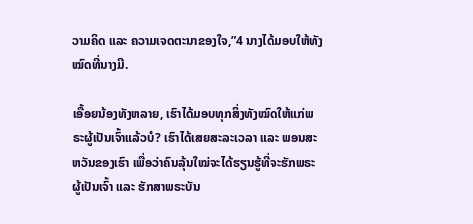ວາມຄິດ ແລະ ຄວາມເຈດຕະນາຂອງໃຈ,”4 ນາງໄດ້ມອບໃຫ້ທັງໝົດທີ່ນາງມີ.

ເອື້ອຍນ້ອງທັງຫລາຍ, ເຮົາໄດ້ມອບທຸກສິ່ງທັງໝົດໃຫ້ແກ່ພຣະຜູ້ເປັນເຈົ້າແລ້ວບໍ? ເຮົາໄດ້ເສຍສະລະເວລາ ແລະ ພອນສະຫວັນຂອງເຮົາ ເພື່ອວ່າຄົນລຸ້ນໃໝ່ຈະໄດ້ຮຽນຮູ້ທີ່ຈະຮັກພຣະຜູ້ເປັນເຈົ້າ ແລະ ຮັກສາພຣະບັນ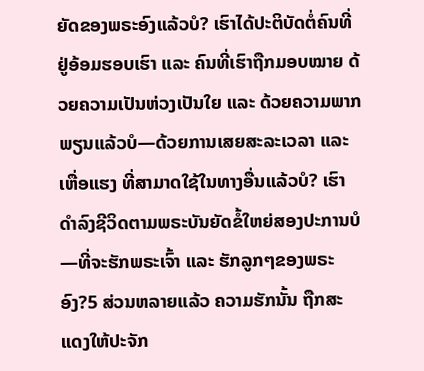ຍັດຂອງພຣະອົງແລ້ວບໍ? ເຮົາໄດ້ປະຕິບັດຕໍ່ຄົນທີ່ຢູ່ອ້ອມຮອບເຮົາ ແລະ ຄົນທີ່ເຮົາຖືກມອບໝາຍ ດ້ວຍຄວາມເປັນຫ່ວງເປັນໃຍ ແລະ ດ້ວຍຄວາມພາກພຽນແລ້ວບໍ—ດ້ວຍການເສຍສະລະເວລາ ແລະ ເຫື່ອແຮງ ທີ່ສາມາດໃຊ້ໃນທາງອື່ນແລ້ວບໍ? ເຮົາດຳລົງຊີວິດຕາມພຣະບັນຍັດຂໍ້ໃຫຍ່ສອງປະການບໍ—ທີ່ຈະຮັກພຣະເຈົ້າ ແລະ ຮັກລູກໆຂອງພຣະອົງ?5 ສ່ວນຫລາຍແລ້ວ ຄວາມຮັກນັ້ນ ຖືກສະແດງໃຫ້ປະຈັກ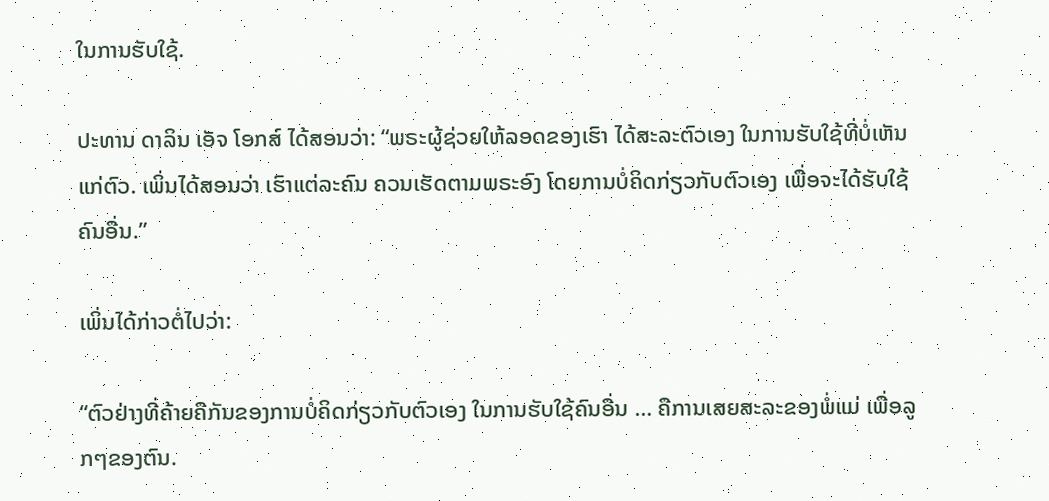ໃນການຮັບໃຊ້.

ປະທານ ດາລິນ ເອັຈ ໂອກສ໌ ໄດ້ສອນວ່າ: “ພຣະຜູ້ຊ່ວຍໃຫ້ລອດຂອງເຮົາ ໄດ້ສະລະຕົວເອງ ໃນການຮັບໃຊ້ທີ່ບໍ່ເຫັນແກ່ຕົວ. ເພິ່ນໄດ້ສອນວ່າ ເຮົາແຕ່ລະຄົນ ຄວນເຮັດຕາມພຣະອົງ ໂດຍການບໍ່ຄິດກ່ຽວກັບຕົວເອງ ເພື່ອຈະໄດ້ຮັບໃຊ້ຄົນອື່ນ.”

ເພິ່ນໄດ້ກ່າວຕໍ່ໄປວ່າ:

“ຕົວຢ່າງທີ່ຄ້າຍຄືກັນຂອງການບໍ່ຄິດກ່ຽວກັບຕົວເອງ ໃນການຮັບໃຊ້ຄົນອື່ນ … ຄືການເສຍສະລະຂອງພໍ່ແມ່ ເພື່ອລູກໆຂອງຕົນ.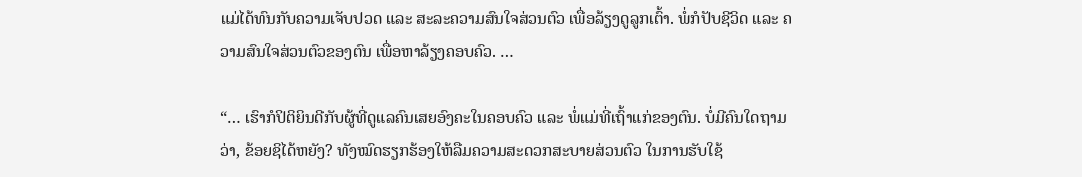ແມ່ໄດ້ທົນກັບຄວາມເຈັບປວດ ແລະ ສະລະຄວາມສົນໃຈສ່ວນຕົວ ເພື່ອລ້ຽງດູລູກເຕົ້າ. ພໍ່ກໍປັບຊີວິດ ແລະ ຄວາມສົນໃຈສ່ວນຕົວຂອງຕົນ ເພື່ອຫາລ້ຽງຄອບຄົວ. …

“… ເຮົາກໍປິຕິຍິນດີກັບຜູ້ທີ່ດູແລຄົນເສຍອົງຄະໃນຄອບຄົວ ແລະ ພໍ່ແມ່ທີ່ເຖົ້າແກ່ຂອງຕົນ. ບໍ່ມີຄົນໃດຖາມວ່າ, ຂ້ອຍຊິໄດ້ຫຍັງ? ທັງໝົດຮຽກຮ້ອງໃຫ້ລືມຄວາມສະດວກສະບາຍສ່ວນຕົວ ໃນການຮັບໃຊ້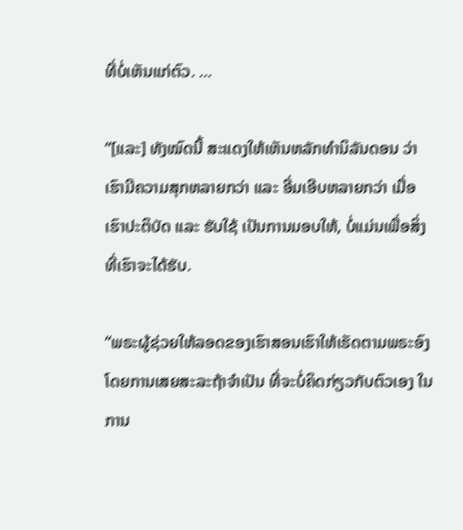ທີ່ບໍ່ເຫັນແກ່ຕົວ. …

“[ແລະ] ທັງໝົດນີ້ ສະແດງໃຫ້ເຫັນຫລັກທຳນິລັນດອນ ວ່າເຮົາມີຄວາມສຸກຫລາຍກວ່າ ແລະ ອີ່ມເອີບຫລາຍກວ່າ ເມື່ອເຮົາປະຕິບັດ ແລະ ຮັບໃຊ້ ເປັນການມອບໃຫ້, ບໍ່ແມ່ນເພື່ອສິ່ງທີ່ເຮົາຈະໄດ້ຮັບ.

“ພຣະຜູ້ຊ່ວຍໃຫ້ລອດຂອງເຮົາສອນເຮົາໃຫ້ເຮັດຕາມພຣະອົງ ໂດຍການເສຍສະລະຖ້າຈຳເປັນ ທີ່ຈະບໍ່ຄິດກ່ຽວກັບຕົວເອງ ໃນການ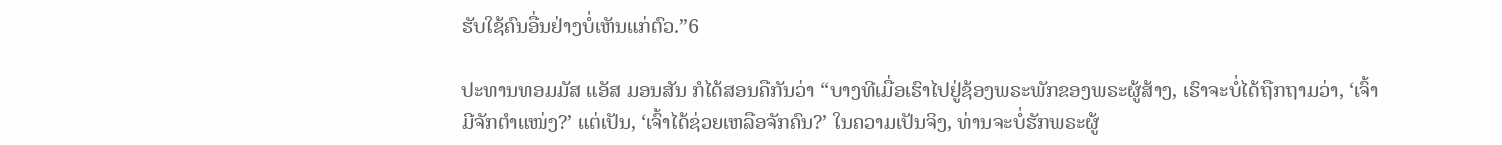ຮັບໃຊ້ຄົນອື່ນຢ່າງບໍ່ເຫັນແກ່ຕົວ.”6

ປະທານທອມມັສ ແອັສ ມອນສັນ ກໍໄດ້ສອນຄືກັນວ່າ “ບາງທີເມື່ອເຮົາໄປຢູ່ຊ້ອງພຣະພັກຂອງພຣະຜູ້ສ້າງ, ເຮົາຈະບໍ່ໄດ້ຖືກຖາມວ່າ, ‘ເຈົ້າມີຈັກຕຳແໜ່ງ?’ ແຕ່ເປັນ, ‘ເຈົ້າໄດ້ຊ່ວຍເຫລືອຈັກຄົນ?’ ໃນຄວາມເປັນຈິງ, ທ່ານຈະບໍ່ຮັກພຣະຜູ້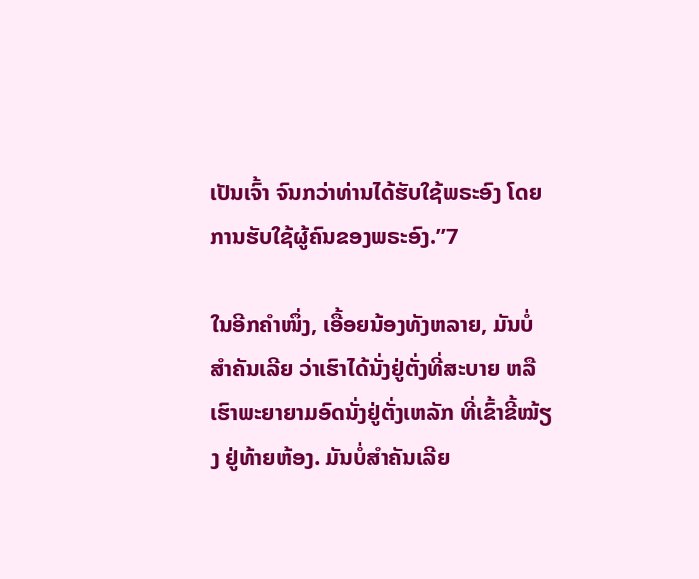ເປັນເຈົ້າ ຈົນກວ່າທ່ານໄດ້ຮັບໃຊ້ພຣະອົງ ໂດຍການຮັບໃຊ້ຜູ້ຄົນຂອງພຣະອົງ.”7

ໃນອີກຄຳໜຶ່ງ, ເອື້ອຍນ້ອງທັງຫລາຍ, ມັນບໍ່ສຳຄັນເລີຍ ວ່າເຮົາໄດ້ນັ່ງຢູ່ຕັ່ງທີ່ສະບາຍ ຫລື ເຮົາພະຍາຍາມອົດນັ່ງຢູ່ຕັ່ງເຫລັກ ທີ່ເຂົ້າຂີ້ໝ້ຽງ ຢູ່ທ້າຍຫ້ອງ. ມັນບໍ່ສຳຄັນເລີຍ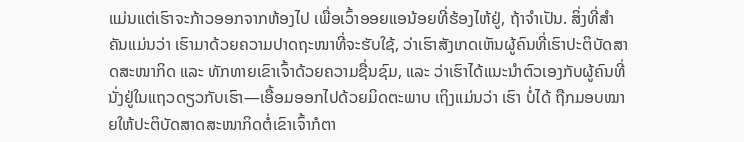ແມ່ນແຕ່ເຮົາຈະກ້າວອອກຈາກຫ້ອງໄປ ເພື່ອເວົ້າອອຍແອນ້ອຍທີ່ຮ້ອງໄຫ້ຢູ່, ຖ້າຈຳເປັນ. ສິ່ງທີ່ສຳຄັນແມ່ນວ່າ ເຮົາມາດ້ວຍຄວາມປາດຖະໜາທີ່ຈະຮັບໃຊ້, ວ່າເຮົາສັງເກດເຫັນຜູ້ຄົນທີ່ເຮົາປະຕິບັດສາດສະໜາກິດ ແລະ ທັກທາຍເຂົາເຈົ້າດ້ວຍຄວາມຊື່ນຊົມ, ແລະ ວ່າເຮົາໄດ້ແນະນຳຕົວເອງກັບຜູ້ຄົນທີ່ນັ່ງຢູ່ໃນແຖວດຽວກັບເຮົາ—ເອື້ອມອອກໄປດ້ວຍມິດຕະພາບ ເຖິງແມ່ນວ່າ ເຮົາ ບໍ່ໄດ້ ຖືກມອບໝາຍໃຫ້ປະຕິບັດສາດສະໜາກິດຕໍ່ເຂົາເຈົ້າກໍຕາ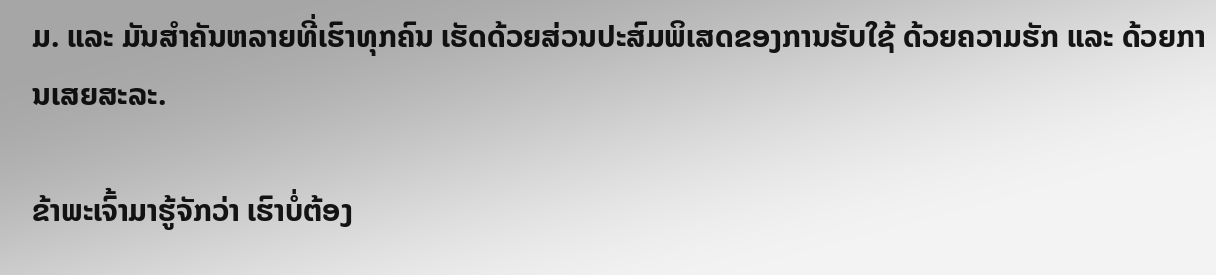ມ. ແລະ ມັນສຳຄັນຫລາຍທີ່ເຮົາທຸກຄົນ ເຮັດດ້ວຍສ່ວນປະສົມພິເສດຂອງການຮັບໃຊ້ ດ້ວຍຄວາມຮັກ ແລະ ດ້ວຍການເສຍສະລະ.

ຂ້າພະເຈົ້າມາຮູ້ຈັກວ່າ ເຮົາບໍ່ຕ້ອງ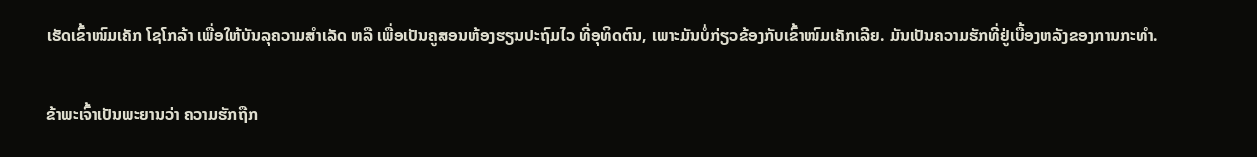ເຮັດເຂົ້າໜົມເຄັກ ໂຊໂກລ້າ ເພື່ອໃຫ້ບັນລຸຄວາມສຳເລັດ ຫລື ເພື່ອເປັນຄູສອນຫ້ອງຮຽນປະຖົມໄວ ທີ່ອຸທິດຕົນ, ເພາະມັນບໍ່ກ່ຽວຂ້ອງກັບເຂົ້າໜົມເຄັກເລີຍ. ມັນເປັນຄວາມຮັກທີ່ຢູ່ເບື້ອງຫລັງຂອງການກະທຳ.

ຂ້າພະເຈົ້າເປັນພະຍານວ່າ ຄວາມຮັກຖືກ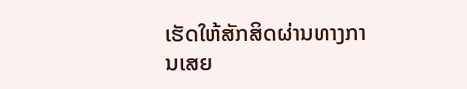ເຮັດໃຫ້ສັກສິດຜ່ານທາງການເສຍ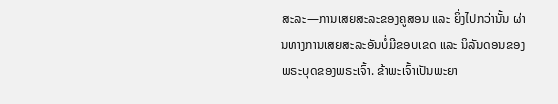ສະລະ—ການເສຍສະລະຂອງຄູສອນ ແລະ ຍິ່ງໄປກວ່ານັ້ນ ຜ່ານທາງການເສຍສະລະອັນບໍ່ມີຂອບເຂດ ແລະ ນິລັນດອນຂອງພຣະບຸດຂອງພຣະເຈົ້າ. ຂ້າພະເຈົ້າເປັນພະຍາ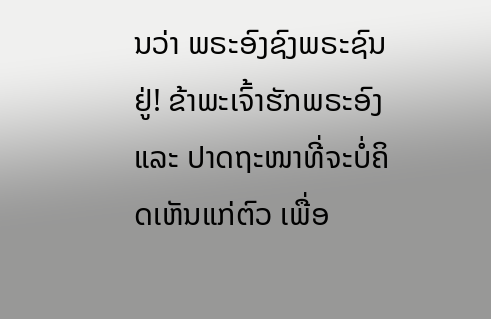ນວ່າ ພຣະອົງຊົງພຣະຊົນຢູ່! ຂ້າພະເຈົ້າຮັກພຣະອົງ ແລະ ປາດຖະໜາທີ່ຈະບໍ່ຄິດເຫັນແກ່ຕົວ ເພື່ອ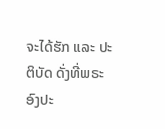ຈະໄດ້ຮັກ ແລະ ປະຕິບັດ ດັ່ງທີ່ພຣະອົງປະ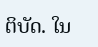ຕິບັດ. ໃນ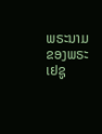ພຣະນາມຂອງພຣະເຢຊູ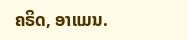ຄຣິດ, ອາແມນ.